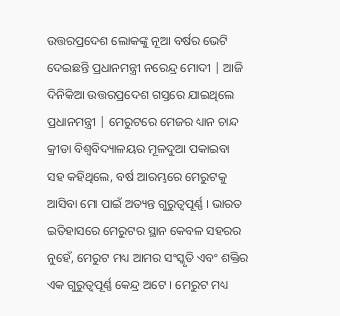ଉତ୍ତରପ୍ରଦେଶ ଲୋକଙ୍କୁ ନୂଆ ବର୍ଷର ଭେଟି ଦେଇଛନ୍ତି ପ୍ରଧାନମନ୍ତ୍ରୀ ନରେନ୍ଦ୍ର ମୋଦୀ | ଆଜି ଦିନିକିଆ ଉତ୍ତରପ୍ରଦେଶ ଗସ୍ତରେ ଯାଇଥିଲେ ପ୍ରଧାନମନ୍ତ୍ରୀ | ମେରୁଟରେ ମେଜର ଧ୍ୟାନ ଚାନ୍ଦ କ୍ରୀଡା ବିଶ୍ୱବିଦ୍ୟାଳୟର ମୂଳଦୁଆ ପକାଇବା ସହ କହିଥିଲେ, ବର୍ଷ ଆରମ୍ଭରେ ମେରୁଟକୁ ଆସିବା ମୋ ପାଇଁ ଅତ୍ୟନ୍ତ ଗୁରୁତ୍ୱପୂର୍ଣ୍ଣ । ଭାରତ ଇତିହାସରେ ମେରୁଟର ସ୍ଥାନ କେବଳ ସହରର ନୁହେଁ, ମେରୁଟ ମଧ୍ୟ ଆମର ସଂସ୍କୃତି ଏବଂ ଶକ୍ତିର ଏକ ଗୁରୁତ୍ୱପୂର୍ଣ୍ଣ କେନ୍ଦ୍ର ଅଟେ । ମେରୁଟ ମଧ୍ୟ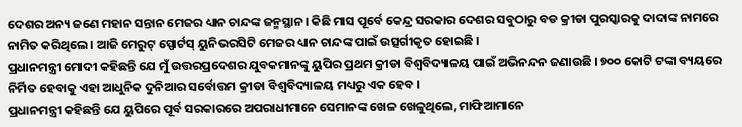ଦେଶର ଅନ୍ୟ ଜଣେ ମହାନ ସନ୍ତାନ ମେଜର ଧ୍ୟାନ ଚାନ୍ଦଙ୍କ ଜନ୍ମସ୍ଥାନ । କିଛି ମାସ ପୂର୍ବେ କେନ୍ଦ୍ର ସରକାର ଦେଶର ସବୁଠାରୁ ବଡ କ୍ରୀଡା ପୁରସ୍କାରକୁ ଦାଦାଙ୍କ ନାମରେ ନାମିତ କରିଥିଲେ । ଆଜି ମେରୁଟ୍ ସ୍ପୋର୍ଟସ୍ ୟୁନିଭରସିଟି ମେଜର ଧ୍ୟାନ ଚାନ୍ଦଙ୍କ ପାଇଁ ଉତ୍ସର୍ଗୀକୃତ ହୋଇଛି ।
ପ୍ରଧାନମନ୍ତ୍ରୀ ମୋଦୀ କହିଛନ୍ତି ଯେ ମୁଁ ଉତ୍ତରପ୍ରଦେଶର ଯୁବକମାନଙ୍କୁ ୟୁପିର ପ୍ରଥମ କ୍ରୀଡା ବିଶ୍ୱବିଦ୍ୟାଳୟ ପାଇଁ ଅଭିନନ୍ଦନ ଜଣାଉଛି । ୭୦୦ କୋଟି ଟଙ୍କା ବ୍ୟୟରେ ନିର୍ମିତ ହେବାକୁ ଏହା ଆଧୁନିକ ଦୁନିଆର ସର୍ବୋତ୍ତମ କ୍ରୀଡା ବିଶ୍ୱବିଦ୍ୟାଳୟ ମଧ୍ୟରୁ ଏକ ହେବ ।
ପ୍ରଧାନମନ୍ତ୍ରୀ କହିଛନ୍ତି ଯେ ୟୁପିରେ ପୂର୍ବ ସରକାରରେ ଅପରାଧୀମାନେ ସେମାନଙ୍କ ଖେଳ ଖେଳୁଥିଲେ, ମାଫିଆମାନେ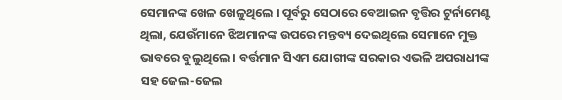ସେମାନଙ୍କ ଖେଳ ଖେଳୁଥିଲେ । ପୂର୍ବରୁ ସେଠାରେ ବେଆଇନ ବୃତ୍ତିର ଟୁର୍ନାମେଣ୍ଟ ଥିଲା, ଯେଉଁମାନେ ଝିଅମାନଙ୍କ ଉପରେ ମନ୍ତବ୍ୟ ଦେଇଥିଲେ ସେମାନେ ମୁକ୍ତ ଭାବରେ ବୁଲୁଥିଲେ । ବର୍ତ୍ତମାନ ସିଏମ ଯୋଗୀଙ୍କ ସରକାର ଏଭଳି ଅପରାଧୀଙ୍କ ସହ ଜେଲ-ଜେଲ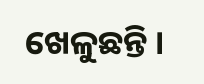ଖେଳୁଛନ୍ତି ।